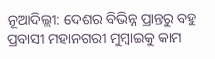ନୂଆଦିଲ୍ଲୀ: ଦେଶର ବିଭିନ୍ନ ପ୍ରାନ୍ତରୁ ବହୁ ପ୍ରବାସୀ ମହାନଗରୀ ମୁମ୍ବାଇକୁ କାମ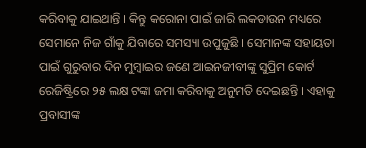କରିବାକୁ ଯାଇଥାନ୍ତି । କିନ୍ତୁ କରୋନା ପାଇଁ ଜାରି ଲକଡାଉନ ମଧ୍ୟରେ ସେମାନେ ନିଜ ଗାଁକୁ ଯିବାରେ ସମସ୍ୟା ଉପୁଜୁଛି । ସେମାନଙ୍କ ସହାୟତା ପାଇଁ ଗୁରୁବାର ଦିନ ମୁମ୍ବାଇର ଜଣେ ଆଇନଜୀବୀଙ୍କୁ ସୁପ୍ରିମ କୋର୍ଟ ରେଜିଷ୍ଟ୍ରିରେ ୨୫ ଲକ୍ଷ ଟଙ୍କା ଜମା କରିବାକୁ ଅନୁମତି ଦେଇଛନ୍ତି । ଏହାକୁ ପ୍ରବାସୀଙ୍କ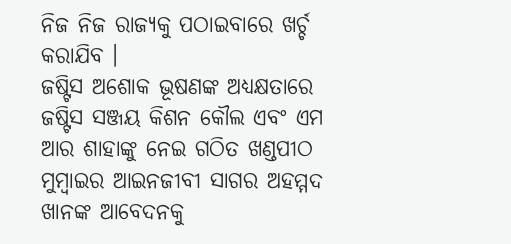ନିଜ ନିଜ ରାଜ୍ୟକୁ ପଠାଇବାରେ ଖର୍ଚ୍ଚ କରାଯିବ ।
ଜଷ୍ଟିସ ଅଶୋକ ଭୂଷଣଙ୍କ ଅଧ୍ୟକ୍ଷତାରେ ଜଷ୍ଟିସ ସଞ୍ଜୟ କିଶନ କୌଲ ଏବଂ ଏମ ଆର ଶାହାଙ୍କୁ ନେଇ ଗଠିତ ଖଣ୍ଡପୀଠ ମୁମ୍ବାଇର ଆଇନଜୀବୀ ସାଗର ଅହମ୍ମଦ ଖାନଙ୍କ ଆବେଦନକୁ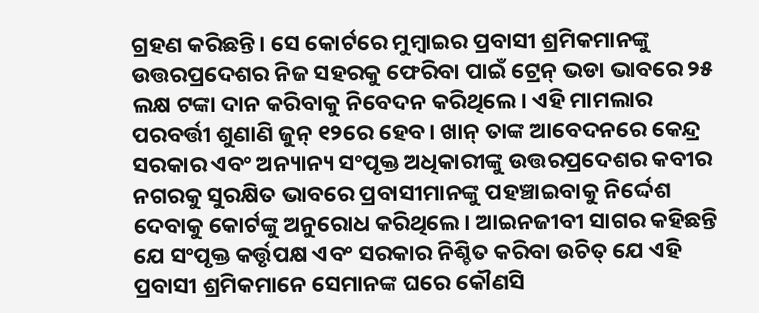ଗ୍ରହଣ କରିଛନ୍ତି। ସେ କୋର୍ଟରେ ମୁମ୍ବାଇର ପ୍ରବାସୀ ଶ୍ରମିକମାନଙ୍କୁ ଉତ୍ତରପ୍ରଦେଶର ନିଜ ସହରକୁ ଫେରିବା ପାଇଁ ଟ୍ରେନ୍ ଭଡା ଭାବରେ ୨୫ ଲକ୍ଷ ଟଙ୍କା ଦାନ କରିବାକୁ ନିବେଦନ କରିଥିଲେ। ଏହି ମାମଲାର ପରବର୍ତ୍ତୀ ଶୁଣାଣି ଜୁନ୍ ୧୨ରେ ହେବ। ଖାନ୍ ତାଙ୍କ ଆବେଦନରେ କେନ୍ଦ୍ର ସରକାର ଏବଂ ଅନ୍ୟାନ୍ୟ ସଂପୃକ୍ତ ଅଧିକାରୀଙ୍କୁ ଉତ୍ତରପ୍ରଦେଶର କବୀର ନଗରକୁ ସୁରକ୍ଷିତ ଭାବରେ ପ୍ରବାସୀମାନଙ୍କୁ ପହଞ୍ଚାଇବାକୁ ନିର୍ଦ୍ଦେଶ ଦେବାକୁ କୋର୍ଟଙ୍କୁ ଅନୁରୋଧ କରିଥିଲେ। ଆଇନଜୀବୀ ସାଗର କହିଛନ୍ତି ଯେ ସଂପୃକ୍ତ କର୍ତ୍ତୃପକ୍ଷ ଏବଂ ସରକାର ନିଶ୍ଚିତ କରିବା ଉଚିତ୍ ଯେ ଏହି ପ୍ରବାସୀ ଶ୍ରମିକମାନେ ସେମାନଙ୍କ ଘରେ କୌଣସି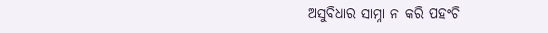ଅସୁବିଧାର ସାମ୍ନା ନ କରି ପହଂଚି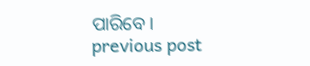ପାରିବେ।
previous post